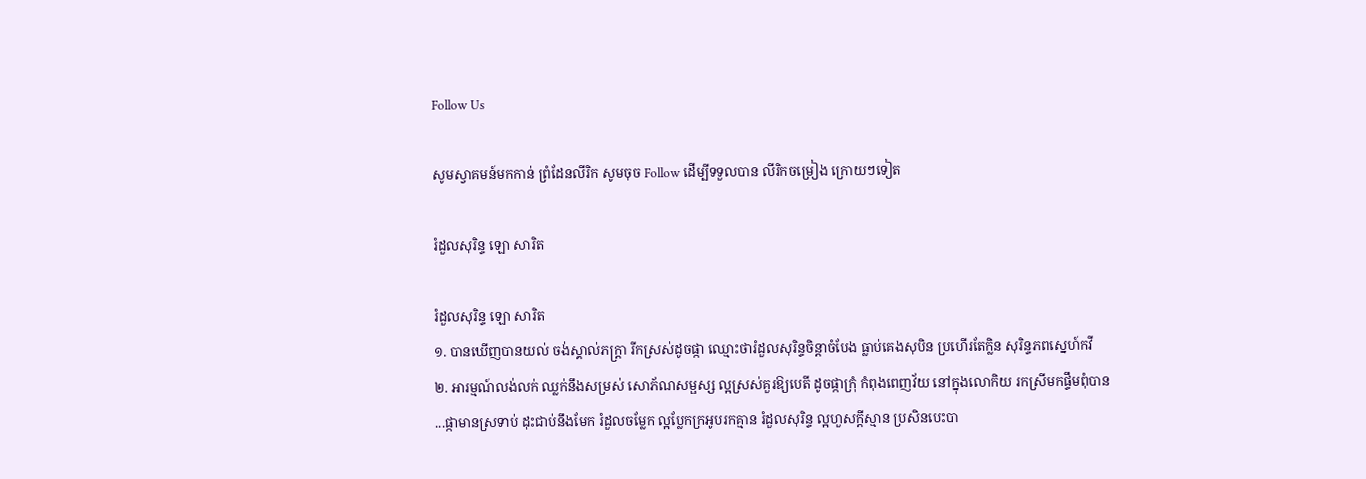Follow Us

សូមស្វាគមន៍មកកាន់ ព្រំដែនលីរិក សូមចុច Follow ដើម្បីទទួលបាន លីរិកចម្រៀង ក្រោយៗទៀត

រំដួលសុរិន្ទ ឡោ សារិត

រំដួលសុរិន្ទ ឡោ សារិត
១. បានឃើញបានយល់ ចង់ស្គាល់ភក្ត្រា រីកស្រស់ដូចផ្កា ឈ្មោះថារំដួលសុរិន្ទចិន្តាចំបែង ធ្លាប់គេងសុបិន ប្រហើរតែក្លិន សុរិន្ទភពស្នេហ៍កវី
២. អារម្មណ៍លង់លក់ ឈ្លក់នឹងសម្រស់ សោភ័ណសម្ផស្ស ល្អស្រស់គួរឱ្យបេតី ដូចផ្កាក្រុំ កំពុងពេញវ័យ នៅក្នុងលោកិយ រកស្រីមកផ្ទឹមពុំបាន
...ផ្កាមានស្រទាប់ ដុះជាប់នឹងមែក រំដួលចម្លែក ល្អប្លែកក្រអូបរកគ្មាន រំដួលសុរិន្ទ ល្អហួសក្តីស្មាន ប្រសិនបេះបា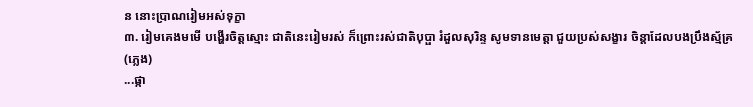ន នោះប្រាណរៀមអស់ទុក្ខា
៣. រៀមគេងមមើ បង្ហើរចិត្តស្មោះ ជាតិនេះរៀមរស់ ក៏ព្រោះរស់ជាតិបុប្ផា រំដួលសុរិន្ទ សូមទានមេត្តា ជួយប្រស់សង្ខារ ចិន្តាដែលបងប្រឹងស្ម័គ្រ
(ភ្លេង)
...ផ្កា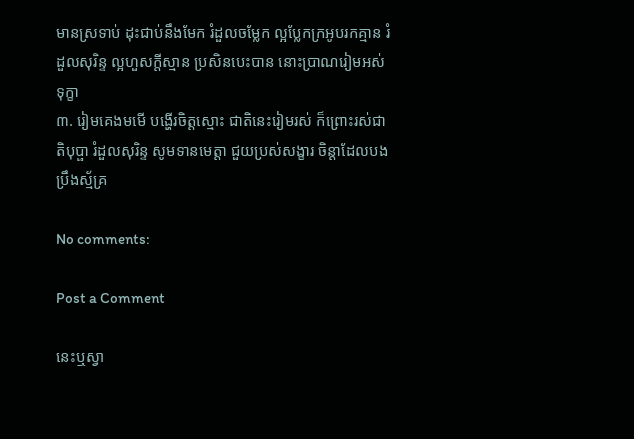មានស្រទាប់ ដុះជាប់នឹងមែក រំដួលចម្លែក ល្អប្លែកក្រអូបរកគ្មាន រំដួលសុរិន្ទ ល្អហួសក្តីស្មាន ប្រសិនបេះបាន នោះប្រាណរៀមអស់ទុក្ខា
៣. រៀមគេងមមើ បង្ហើរចិត្តស្មោះ ជាតិនេះរៀមរស់ ក៏ព្រោះរស់ជាតិបុប្ផា រំដួលសុរិន្ទ សូមទានមេត្តា ជួយប្រស់សង្ខារ ចិន្តាដែលបងប្រឹងស្ម័គ្រ

No comments:

Post a Comment

នេះឬស្វា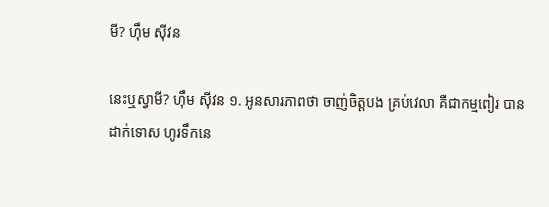មី? ហ៊ឹម ស៊ីវន

នេះឬស្វាមី? ហ៊ឹម ស៊ីវន ១. អូនសារភាពថា ចាញ់ចិត្តបង គ្រប់វេលា គឺជាកម្មពៀរ បានដាក់ទោស ហូរទឹកនេ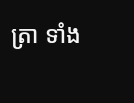ត្រា ទាំង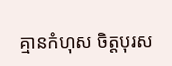គ្មានកំហុស ចិត្តបុរស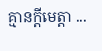គ្មានក្តីមេត្តា ...